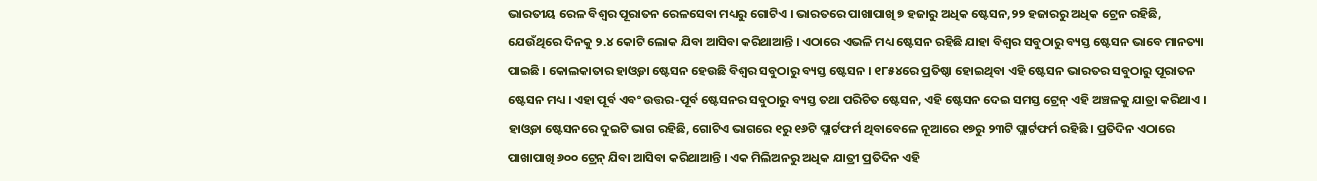ଭାରତୀୟ ରେଳ ବିଶ୍ୱର ପୂରାତନ ରେଳସେବା ମଧ୍ୟରୁ ଗୋଟିଏ । ଭାରତରେ ପାଖାପାଖି ୭ ହଜାରୁ ଅଧିକ ଷ୍ଟେସନ,୨୨ ହଜାରରୁ ଅଧିକ ଟ୍ରେନ ରହିଛି, ଯେଉଁଥିରେ ଦିନକୁ ୨.୪ କୋଟି ଲୋକ ଯିବା ଆସିବା କରିଥାଆନ୍ତି । ଏଠାରେ ଏଭଳି ମଧ୍ୟ ଷ୍ଟେସନ ରହିଛି ଯାହା ବିଶ୍ୱର ସବୁଠାରୁ ବ୍ୟସ୍ତ ଷ୍ଟେସନ ଭାବେ ମାନତ୍ୟା ପାଇଛି । କୋଲକାତାର ହାଓ୍ୱଡା ଷ୍ଟେସନ ହେଉଛି ବିଶ୍ୱର ସବୁଠାରୁ ବ୍ୟସ୍ତ ଷ୍ଟେସନ । ୧୮୫୪ରେ ପ୍ରତିଷ୍ଠା ହୋଇଥିବା ଏହି ଷ୍ଟେସନ ଭାରତର ସବୁଠାରୁ ପୂରାତନ ଷ୍ଟେସନ ମଧ୍ୟ । ଏହା ପୂର୍ବ ଏବଂ ଉତ୍ତର-ପୂର୍ବ ଷ୍ଟେସନର ସବୁଠାରୁ ବ୍ୟସ୍ତ ତଥା ପରିଚିତ ଷ୍ଟେସନ, ଏହି ଷ୍ଟେସନ ଦେଇ ସମସ୍ତ ଟ୍ରେନ୍ ଏହି ଅଞ୍ଚଳକୁ ଯାତ୍ରା କରିଥାଏ । ହାଓ୍ୱଡା ଷ୍ଟେସନରେ ଦୁଇଟି ଭାଗ ରହିଛି, ଗୋଟିଏ ଭାଗରେ ୧ରୁ ୧୬ଟି ପ୍ଲାର୍ଟଫର୍ମ ଥିବାବେଳେ ନୂଆରେ ୧୭ରୁ ୨୩ଟି ପ୍ଲାର୍ଟଫର୍ମ ରହିଛି । ପ୍ରତିଦିନ ଏଠାରେ ପାଖାପାଖି ୬୦୦ ଟ୍ରେନ୍ ଯିବା ଆସିବା କରିଥାଆନ୍ତି । ଏକ ମିଲିଅନରୁ ଅଧିକ ଯାତ୍ରୀ ପ୍ରତିଦିନ ଏହି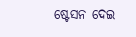ଷ୍ଟେସନ ଦେଇ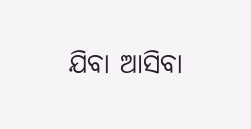ଯିବା ଆସିବା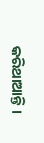କରିଥାଆନ୍ତି ।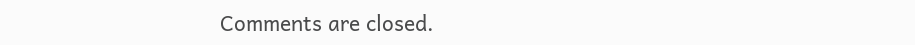Comments are closed.